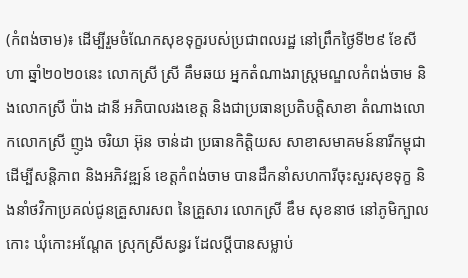(កំពង់ចាម)៖ ដើម្បីរួមចំណែកសុខទុក្ខរបស់ប្រជាពលរដ្ឋ នៅព្រឹកថ្ងៃទី២៩ ខែសីហា ឆ្នាំ២០២០នេះ លោកស្រី ស្រី គឹមឆយ អ្នកតំណាងរាស្ត្រមណ្ឌលកំពង់ចាម និងលោកស្រី ប៉ាង ដានី អភិបាលរងខេត្ត និងជាប្រធានប្រតិបត្តិសាខា តំណាងលោកលោកស្រី ញូង ចរិយា អ៊ុន ចាន់ដា ប្រធានកិត្តិយស សាខាសមាគមន៍នារីកម្ពុជា ដើម្បីសន្តិភាព និងអភិវឌ្ឍន៍ ខេត្តកំពង់ចាម បានដឹកនាំសហការីចុះសួរសុខទុក្ខ និងនាំថវិកាប្រគល់ជូនគ្រួសារសព នៃគ្រួសារ លោកស្រី ឌឹម សុខនាថ នៅភូមិក្បាលកោះ ឃុំកោះអណ្តែត ស្រុកស្រីសន្ធរ ដែលប្ដីបានសម្លាប់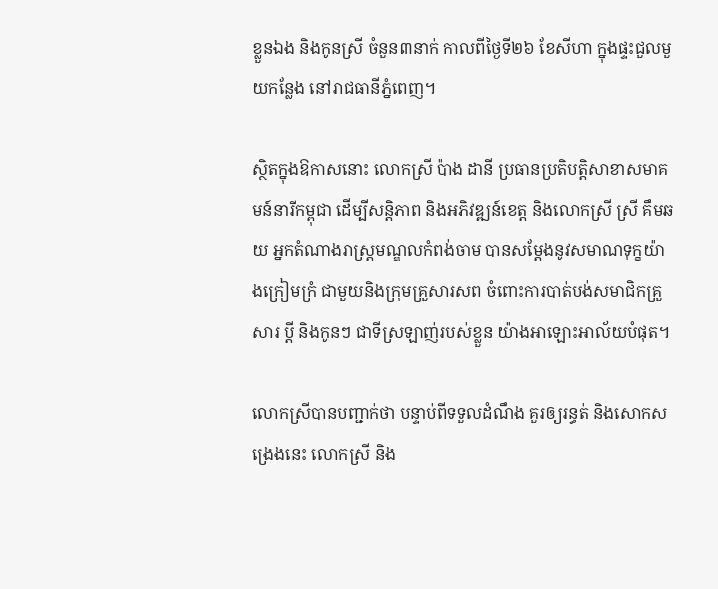ខ្លួនឯង និងកូនស្រី ចំនួន៣នាក់ កាលពីថ្ងៃទី២៦ ខែសីហា ក្នុងផ្ទះជួលមួយកន្លែង នៅរាជធានីភ្នំពេញ។

ស្ថិតក្នុងឱកាសនោះ លោកស្រី ប៉ាង ដានី ប្រធានប្រតិបត្តិសាខាសមាគមន៍នារីកម្ពុជា ដើម្បីសន្តិភាព និងអភិវឌ្ឍន៍ខេត្ត និងលោកស្រី ស្រី គឹមឆយ អ្នកតំណាងរាស្ត្រមណ្ឌលកំពង់ចាម បានសម្ដែងនូវសមាណទុក្ខយ៉ាងក្រៀមក្រំ ជាមួយនិងក្រុមគ្រួសារសព ចំពោះការបាត់បង់សមាជិកគ្រួសារ ប្ដី និងកូនៗ ជាទីស្រឡាញ់របស់ខ្លួន យ៉ាងអាឡោះអាល័យបំផុត។

លោកស្រីបានបញ្ជាក់ថា បន្ទាប់ពីទទួលដំណឹង គួរឲ្យរន្ធត់ និងសោកសង្រេងនេះ លោកស្រី និង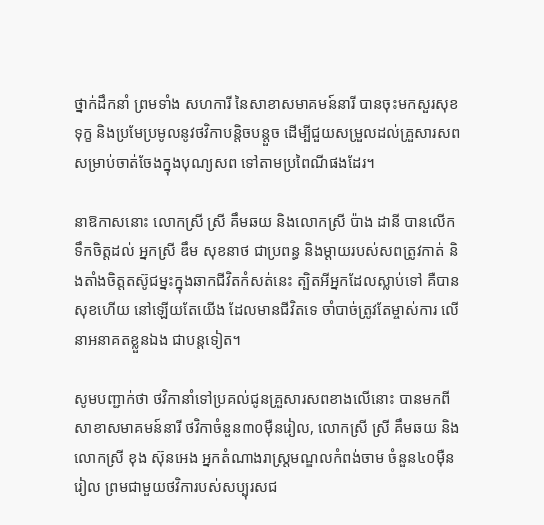ថ្នាក់ដឹកនាំ ព្រមទាំង សហការី នៃសាខាសមាគមន៍នារី បានចុះមកសួរសុខទុក្ខ និងប្រមែប្រមូលនូវថវិកាបន្តិចបន្តួច ដើម្បីជួយសម្រួលដល់គ្រួសារសព សម្រាប់ចាត់ចែងក្នុងបុណ្យសព ទៅតាមប្រពៃណីផងដែរ។

នាឱកាសនោះ លោកស្រី ស្រី គឹមឆយ និងលោកស្រី ប៉ាង ដានី បានលើកទឹកចិត្តដល់ អ្នកស្រី ឌឹម សុខនាថ ជាប្រពន្ធ និងម្ដាយរបស់សពត្រូវកាត់ និងតាំងចិត្តតស៊ូជម្នះក្នុងឆាកជីវិតកំសត់នេះ ត្បិតអីអ្នកដែលស្លាប់ទៅ គឺបានសុខហើយ នៅឡើយតែយើង ដែលមានជីវិតទេ ចាំបាច់ត្រូវតែម្ចាស់ការ លើនាអនាគតខ្លួនឯង ជាបន្តទៀត។

សូមបញ្ជាក់ថា ថវិកានាំទៅប្រគល់ជូនគ្រួសារសពខាងលើនោះ បានមកពីសាខាសមាគមន៍នារី ថវិកាចំនួន៣០ម៉ឺនរៀល, លោកស្រី ស្រី គឹមឆយ និងលោកស្រី ខុង ស៊ុនអេង អ្នកតំណាងរាស្ត្រមណ្ឌលកំពង់ចាម ចំនួន៤០ម៉ឺនរៀល ព្រមជាមួយថវិការបស់សប្បុរសជ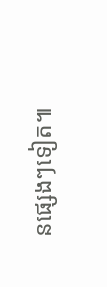នផ្សេងៗទៀត៕